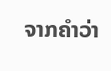ຈາກຄໍາວ່າ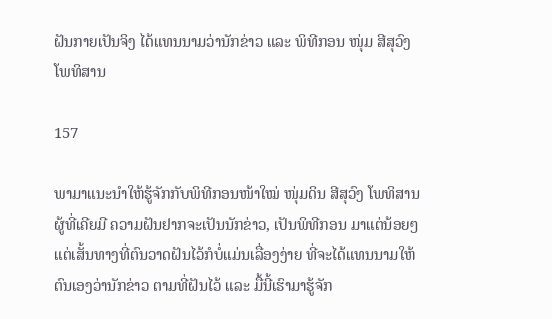ຝັນກາຍເປັນຈິງ ໄດ້ແທນນາມວ່ານັກຂ່າວ ແລະ ພິທີກອນ ໜຸ່ມ ສີສຸວົງ ໂພທິສານ

157

ພາມາແນະນໍາໃຫ້ຮູ້ຈັກກັບພິທີກອນໜ້າໃໝ່ ໜຸ່ມດິນ ສີສຸວົງ ໂພທິສານ ຜູ້ທີ່ເຄີຍມີ ຄວາມຝັນຢາກຈະເປັນນັກຂ່າວ, ເປັນພິທີກອນ ມາແຕ່ນ້ອຍໆ ແຕ່ເສັ້ນທາງທີ່ຕົນວາດຝັນໄວ້ກໍບໍ່ແມ່ນເລື່ອງງ່າຍ ທີ່ຈະໄດ້ແທນນາມໃຫ້ຕົນເອງວ່ານັກຂ່າວ ຕາມທີ່ຝັນໄວ້ ແລະ ມື້ນີ້ເຮົາມາຮູ້ຈັກ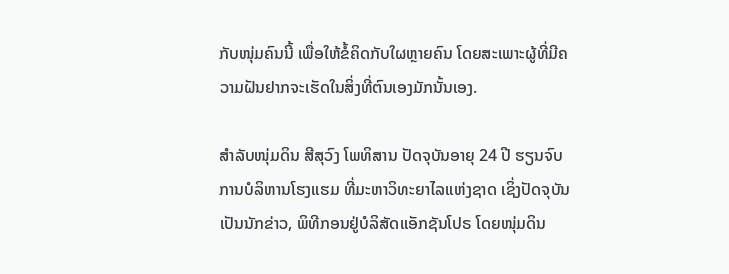ກັບໜຸ່ມຄົນນີ້ ເພື່ອໃຫ້ຂໍ້ຄິດກັບໃຜຫຼາຍຄົນ ໂດຍສະເພາະຜູ້ທີ່ມີຄວາມຝັນຢາກຈະເຮັດໃນສິ່ງທີ່ຕົນເອງມັກນັ້ນເອງ.

ສໍາລັບໜຸ່ມດິນ ສີສຸວົງ ໂພທິສານ ປັດຈຸບັນອາຍຸ 24 ປີ ຮຽນຈົບການບໍລິຫານໂຮງແຮມ ທີ່ມະຫາວິທະຍາໄລແຫ່ງຊາດ ເຊິ່ງປັດຈຸບັນເປັນນັກຂ່າວ, ພິທີກອນຢູ່ບໍລິສັດແອັກຊັນໂປຣ ໂດຍໜຸ່ມດິນ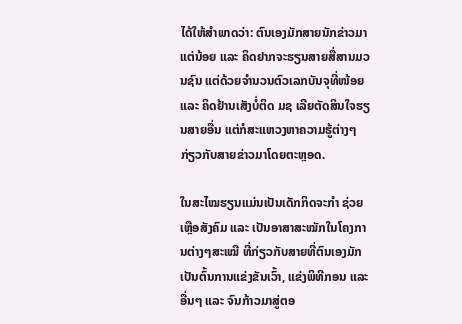ໄດ້ໃຫ້ສຳພາດວ່າ: ຕົນເອງມັກສາຍນັກຂ່າວມາແຕ່ນ້ອຍ ແລະ ຄິດຢາກຈະຮຽນສາຍສື່ສານມວນຊົນ ແຕ່ດ້ວຍຈຳນວນຕົວເລກບັນຈຸທີ່ໜ້ອຍ ແລະ ຄິດຢ້ານເສັງບໍ່ຕິດ ມຊ ເລີຍຕັດສິນໃຈຮຽນສາຍອື່ນ ແຕ່ກໍສະແຫວງຫາຄວາມຮູ້ຕ່າງໆກ່ຽວກັບສາຍຂ່າວມາໂດຍຕະຫຼອດ.

ໃນສະໄໝຮຽນແມ່ນເປັນເດັກກິດຈະກຳ ຊ່ວຍເຫຼືອສັງຄົມ ແລະ ເປັນອາສາສະໝັກໃນໂຄງການຕ່າງໆສະເໝີ ທີ່ກ່ຽວກັບສາຍທີ່ຕົນເອງມັກ ເປັນຕົ້ນການແຂ່ງຂັນເວົ້າ, ແຂ່ງພິທີກອນ ແລະ ອື່ນໆ ແລະ ຈົນກ້າວມາສູ່ຕອ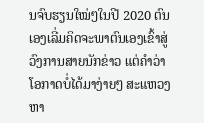ນຈົບຮຽນໃໝ່ໆໃນປີ 2020 ຕົນເອງເລີ່ມຄິດຈະພາຕົນເອງເຂົ້າສູ່ວົງການສາຍນັກຂ່າວ ແຕ່ຄຳວ່າໂອກາດບໍ່ໄດ້ມາງ່າຍໆ ສະແຫວງຫາ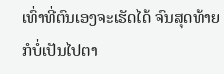ເທົ່າທີ່ຕົນເອງຈະເຮັດໄດ້ ຈົນສຸດທ້າຍກໍບໍ່ເປັນໄປຕາ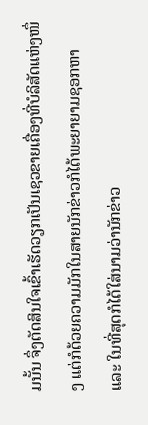ມນັ້ນ ຈຶ່ງຕັດສິນໃຈເຂົ້າເຮັດວຽກເປັນເຊວຂາຍເຄື່ອງທີ່ບໍລິສັດແຫ່ງໜຶ່ງ ແຕ່ກໍດ້ວຍຄວາມມັກໃນສາຍນັກຂ່າວກໍໄດ້ພະຍາຍາມຊອກຫາ ແລະ ໃນທີ່ສຸດກໍໄດ້ໃສ່ນາມວ່ານັກຂ່າວ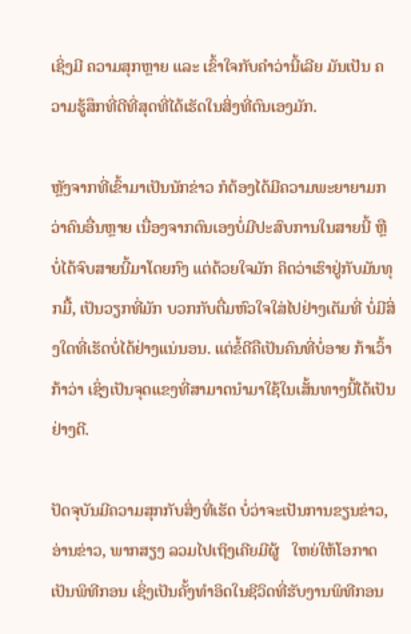ເຊິ່ງມີ ຄວາມສຸກຫຼາຍ ແລະ ເຂົ້າໃຈກັບຄຳວ່ານີ້ເລີຍ ມັນເປັນ ຄວາມຮູ້ສຶກທີ່ດີທີ່ສຸດທີ່ໄດ້ເຮັດໃນສິ່ງທີ່ຕົນເອງມັກ.

ຫຼັງຈາກທີ່ເຂົ້າມາເປັນນັກຂ່າວ ກໍຕ້ອງໄດ້ມີຄວາມພະຍາຍາມກວ່າຄົນອື່ນຫຼາຍ ເນື່ອງຈາກຕົນເອງບໍ່ມີປະສົບການໃນສາຍນີ້ ຫຼື ບໍ່ໄດ້ຈົບສາຍນີ້ມາໂດຍກົງ ແຕ່ດ້ວຍໃຈມັກ ຄິດວ່າເຮົາຢູ່ກັບມັນທຸກມື້, ເປັນວຽກທີ່ມັກ ບວກກັບຕື່ມຫົວໃຈໃສ່ໄປຢ່າງເຕັມທີ່ ບໍ່ມີສິ່ງໃດທີ່ເຮັດບໍ່ໄດ້ຢ່າງແນ່ນອນ. ແຕ່ຂໍ້ດີຄືເປັນຄົນທີ່ບໍ່ອາຍ ກ້າເວົ້າກ້າວ່າ ເຊິ່ງເປັນຈຸດແຂງທີ່ສາມາດນຳມາໃຊ້ໃນເສັ້ນທາງນີ້ໄດ້ເປັນຢ່າງດີ.

ປັດຈຸບັນມີຄວາມສຸກກັບສິ່ງທີ່ເຮັດ ບໍ່ວ່າຈະເປັນການຂຽນຂ່າວ, ອ່ານຂ່າວ, ພາກສຽງ ລວມໄປເຖິງເຄີຍມີຜູ້   ໃຫຍ່ໃຫ້ໂອກາດເປັນພິທີກອນ ເຊິ່ງເປັນຄັ້ງທຳອິດໃນຊີວິດທີ່ຮັບງານພິທີກອນ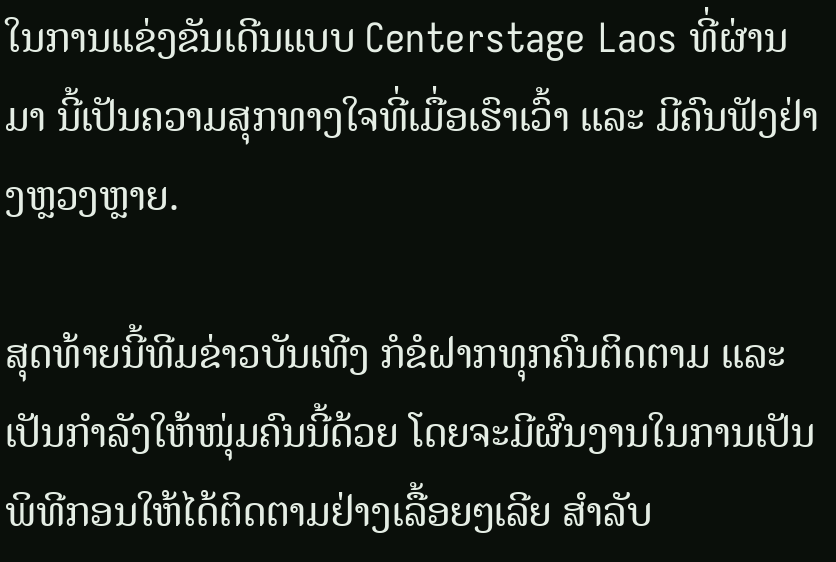ໃນການແຂ່ງຂັນເດີນແບບ Centerstage Laos ທີ່ຜ່ານມາ ນີ້ເປັນຄວາມສຸກທາງໃຈທີ່ເມື່ອເຮົາເວົ້າ ແລະ ມີຄົນຟັງຢ່າງຫຼວງຫຼາຍ.

ສຸດທ້າຍນີ້ທີມຂ່າວບັນເທີງ ກໍຂໍຝາກທຸກຄົນຕິດຕາມ ແລະ ເປັນກໍາລັງໃຫ້ໜຸ່ມຄົນນີ້ດ້ວຍ ໂດຍຈະມີຜົນງານໃນການເປັນພິທີກອນໃຫ້ໄດ້ຕິດຕາມຢ່າງເລື້ອຍໆເລີຍ ສໍາລັບ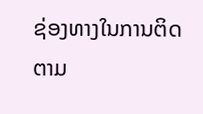ຊ່ອງທາງໃນການຕິດຕາມ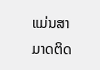ແມ່ນສາມາດຕິດ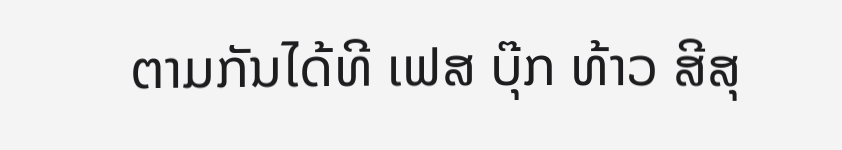ຕາມກັນໄດ້ທີ ເຟສ ບຸ໊ກ ທ້າວ ສີສຸ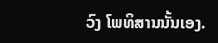ວົງ ໂພທິສານນັ້ນເອງ.